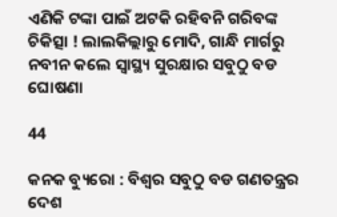ଏଣିକି ଟଙ୍କା ପାଇଁ ଅଟକି ରହିବନି ଗରିବଙ୍କ ଚିକିତ୍ସା ! ଲାଲକିଲ୍ଲାରୁ ମୋଦି, ଗାନ୍ଧି ମାର୍ଗରୁ ନବୀନ କଲେ ସ୍ୱାସ୍ଥ୍ୟ ସୁରକ୍ଷାର ସବୁଠୁ ବଡ ଘୋଷଣା

44

କନକ ବ୍ୟୁରୋ : ବିଶ୍ୱର ସବୁଠୁ ବଡ ଗଣତନ୍ତ୍ରର ଦେଶ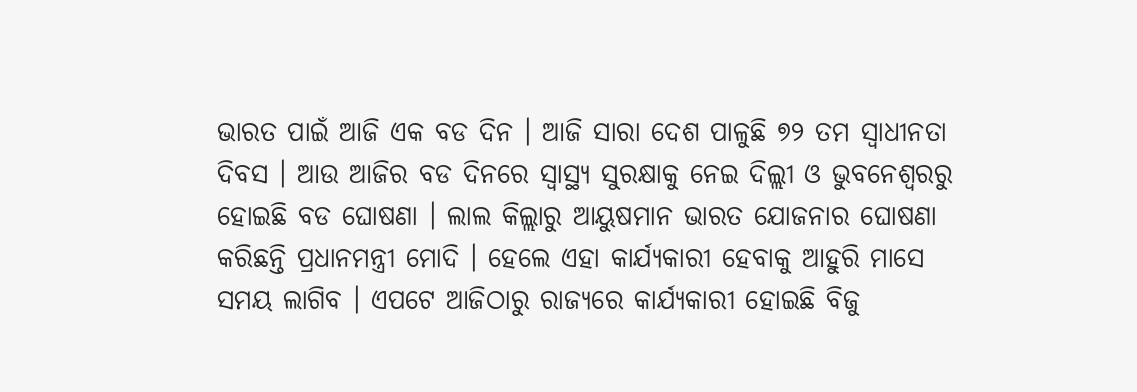ଭାରତ ପାଇଁ ଆଜି ଏକ ବଡ ଦିନ । ଆଜି ସାରା ଦେଶ ପାଳୁଛି ୭୨ ତମ ସ୍ୱାଧୀନତା ଦିବସ । ଆଉ ଆଜିର ବଡ ଦିନରେ ସ୍ୱାସ୍ଥ୍ୟ ସୁରକ୍ଷାକୁ ନେଇ ଦିଲ୍ଲୀ ଓ ଭୁବନେଶ୍ୱରରୁ ହୋଇଛି ବଡ ଘୋଷଣା । ଲାଲ କିଲ୍ଲାରୁ ଆୟୁଷମାନ ଭାରତ ଯୋଜନାର ଘୋଷଣା କରିଛନ୍ତି ପ୍ରଧାନମନ୍ତ୍ରୀ ମୋଦି । ହେଲେ ଏହା କାର୍ଯ୍ୟକାରୀ ହେବାକୁ ଆହୁରି ମାସେ ସମୟ ଲାଗିବ । ଏପଟେ ଆଜିଠାରୁ ରାଜ୍ୟରେ କାର୍ଯ୍ୟକାରୀ ହୋଇଛି ବିଜୁ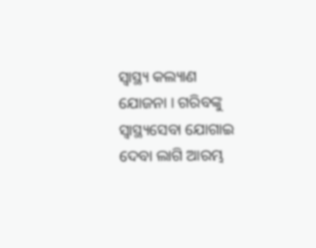ସ୍ୱାସ୍ଥ୍ୟ କଲ୍ୟାଣ ଯୋଜନା । ଗରିବଙ୍କୁ ସ୍ୱାସ୍ଥ୍ୟସେବା ଯୋଗାଇ ଦେବା ଲାଗି ଆରମ୍ଭ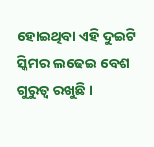ହୋଇଥିବା ଏହି ଦୁଇଟି ସ୍କିମର ଲଢେଇ ବେଶ ଗୁରୁତ୍ୱ ରଖୁଛି ।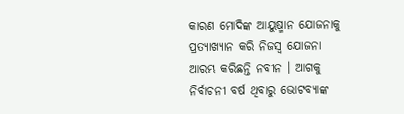କାରଣ ମୋଦିଙ୍କ ଆୟୁଷ୍ମାନ ଯୋଜନାକୁ ପ୍ରତ୍ୟାଖ୍ୟାନ କରି ନିଜସ୍ୱ ଯୋଜନା ଆରମ୍ଭ କରିଛନ୍ତି ନବୀନ । ଆଗକୁ ନିର୍ବାଚନୀ ବର୍ଷ ଥିବାରୁ ଭୋଟବ୍ୟାଙ୍କ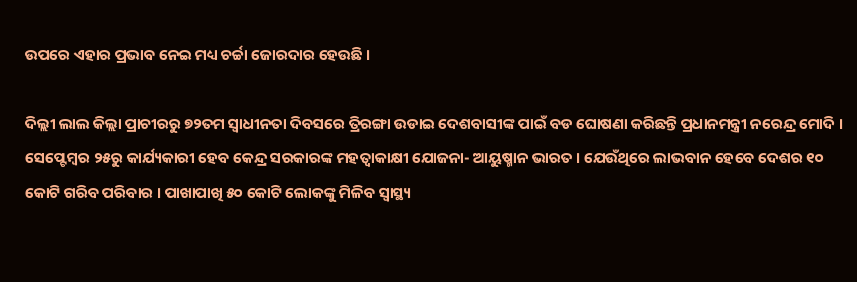ଉପରେ ଏହାର ପ୍ରଭାବ ନେଇ ମଧ୍ୟ ଚର୍ଚ୍ଚା ଜୋରଦାର ହେଉଛି ।

ଦିଲ୍ଲୀ ଲାଲ କିଲ୍ଲା ପ୍ରାଚୀରରୁ ୭୨ତମ ସ୍ୱାଧୀନତା ଦିବସରେ ତ୍ରିରଙ୍ଗା ଉଡାଇ ଦେଶବାସୀଙ୍କ ପାଇଁ ବଡ ଘୋଷଣା କରିଛନ୍ତି ପ୍ରଧାନମନ୍ତ୍ରୀ ନରେନ୍ଦ୍ର ମୋଦି । ସେପ୍ଟେମ୍ବର ୨୫ରୁ କାର୍ଯ୍ୟକାରୀ ହେବ କେନ୍ଦ୍ର ସରକାରଙ୍କ ମହତ୍ୱାକାକ୍ଷୀ ଯୋଜନା- ଆୟୁଷ୍ମାନ ଭାରତ । ଯେଉଁଥିରେ ଲାଭବାନ ହେବେ ଦେଶର ୧୦ କୋଟି ଗରିବ ପରିବାର । ପାଖାପାଖି ୫୦ କୋଟି ଲୋକଙ୍କୁ ମିଳିବ ସ୍ୱାସ୍ଥ୍ୟ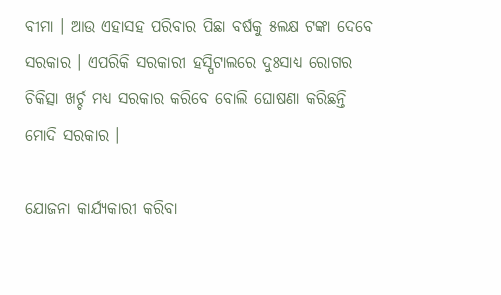ବୀମା । ଆଉ ଏହାସହ ପରିବାର ପିଛା ବର୍ଷକୁ ୫ଲକ୍ଷ ଟଙ୍କା ଦେବେ ସରକାର । ଏପରିକି ସରକାରୀ ହସ୍ପିଟାଲରେ ଦୁଃସାଧ୍ୟ ରୋଗର ଚିକିତ୍ସା ଖର୍ଚ୍ଚ ମଧ୍ୟ ସରକାର କରିବେ ବୋଲି ଘୋଷଣା କରିଛନ୍ତି ମୋଦି ସରକାର ।

ଯୋଜନା କାର୍ଯ୍ୟକାରୀ କରିବା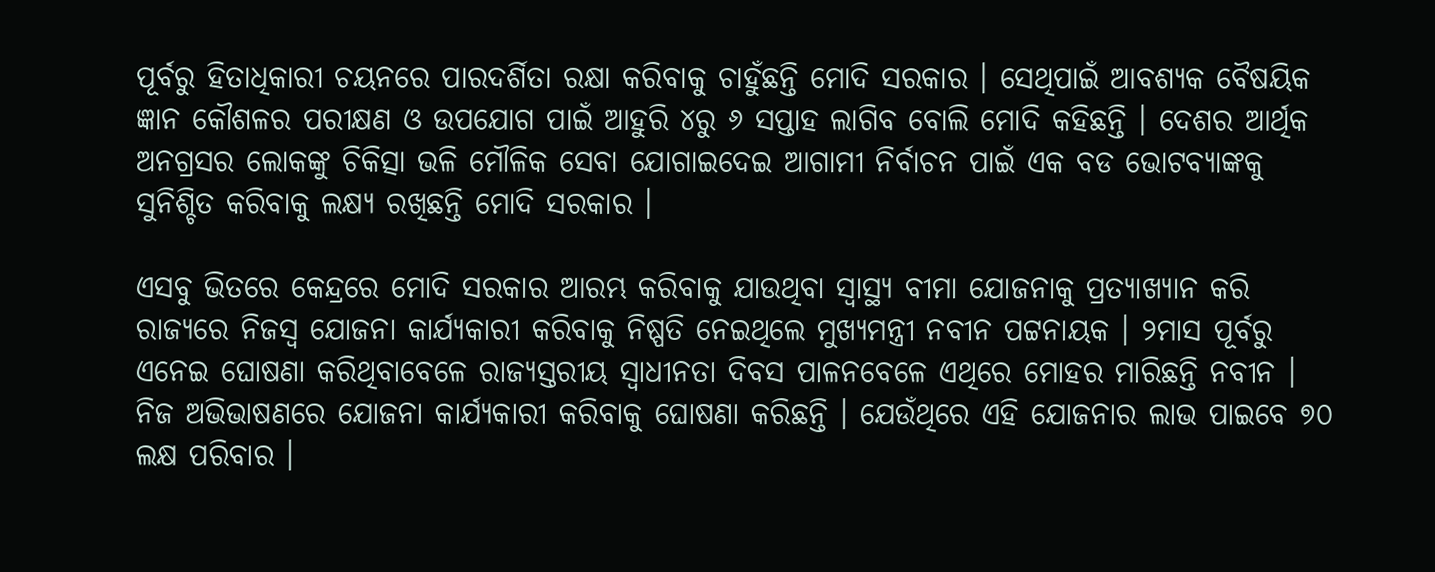ପୂର୍ବରୁ ହିତାଧିକାରୀ ଚୟନରେ ପାରଦର୍ଶିତା ରକ୍ଷା କରିବାକୁ ଚାହୁଁଛନ୍ତି ମୋଦି ସରକାର । ସେଥିପାଇଁ ଆବଶ୍ୟକ ବୈଷୟିକ ଜ୍ଞାନ କୌଶଳର ପରୀକ୍ଷଣ ଓ ଉପଯୋଗ ପାଇଁ ଆହୁରି ୪ରୁ ୬ ସପ୍ତାହ ଲାଗିବ ବୋଲି ମୋଦି କହିଛନ୍ତି । ଦେଶର ଆର୍ଥିକ ଅନଗ୍ରସର ଲୋକଙ୍କୁ ଚିକିତ୍ସା ଭଳି ମୌଳିକ ସେବା ଯୋଗାଇଦେଇ ଆଗାମୀ ନିର୍ବାଚନ ପାଇଁ ଏକ ବଡ ଭୋଟବ୍ୟାଙ୍କକୁ ସୁନିଶ୍ଚିତ କରିବାକୁ ଲକ୍ଷ୍ୟ ରଖିଛନ୍ତି ମୋଦି ସରକାର ।

ଏସବୁ ଭିତରେ କେନ୍ଦ୍ରରେ ମୋଦି ସରକାର ଆରମ୍ଭ କରିବାକୁ ଯାଉଥିବା ସ୍ୱାସ୍ଥ୍ୟ ବୀମା ଯୋଜନାକୁ ପ୍ରତ୍ୟାଖ୍ୟାନ କରି ରାଜ୍ୟରେ ନିଜସ୍ୱ ଯୋଜନା କାର୍ଯ୍ୟକାରୀ କରିବାକୁ ନିଷ୍ପତି ନେଇଥିଲେ ମୁଖ୍ୟମନ୍ତ୍ରୀ ନବୀନ ପଟ୍ଟନାୟକ । ୨ମାସ ପୂର୍ବରୁ ଏନେଇ ଘୋଷଣା କରିଥିବାବେଳେ ରାଜ୍ୟସ୍ତରୀୟ ସ୍ୱାଧୀନତା ଦିବସ ପାଳନବେଳେ ଏଥିରେ ମୋହର ମାରିଛନ୍ତି ନବୀନ । ନିଜ ଅଭିଭାଷଣରେ ଯୋଜନା କାର୍ଯ୍ୟକାରୀ କରିବାକୁ ଘୋଷଣା କରିଛନ୍ତି । ଯେଉଁଥିରେ ଏହି ଯୋଜନାର ଲାଭ ପାଇବେ ୭୦ ଲକ୍ଷ ପରିବାର ।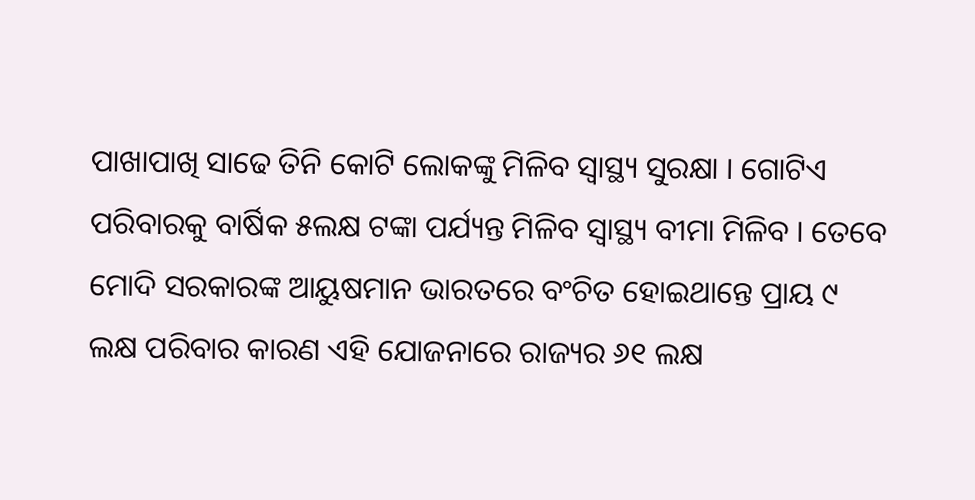ପାଖାପାଖି ସାଢେ ତିନି କୋଟି ଲୋକଙ୍କୁ ମିଳିବ ସ୍ୱାସ୍ଥ୍ୟ ସୁରକ୍ଷା । ଗୋଟିଏ ପରିବାରକୁ ବାର୍ଷିକ ୫ଲକ୍ଷ ଟଙ୍କା ପର୍ଯ୍ୟନ୍ତ ମିଳିବ ସ୍ୱାସ୍ଥ୍ୟ ବୀମା ମିଳିବ । ତେବେ ମୋଦି ସରକାରଙ୍କ ଆୟୁଷମାନ ଭାରତରେ ବଂଚିତ ହୋଇଥାନ୍ତେ ପ୍ରାୟ ୯ ଲକ୍ଷ ପରିବାର କାରଣ ଏହି ଯୋଜନାରେ ରାଜ୍ୟର ୬୧ ଲକ୍ଷ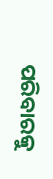ପରିବାରକୁ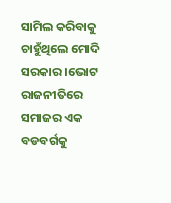ସାମିଲ କରିବାକୁ ଚାହୁଁଥିଲେ ମୋଦି ସରକାର ।ଭୋଟ ରାଜନୀତିରେ ସମାଜର ଏକ ବଡବର୍ଗକୁ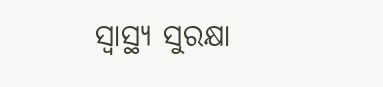ସ୍ୱାସ୍ଥ୍ୟ ସୁରକ୍ଷା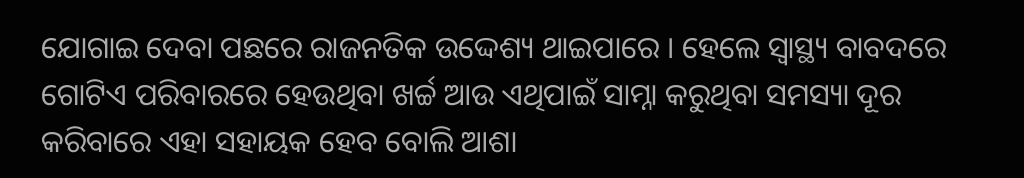ଯୋଗାଇ ଦେବା ପଛରେ ରାଜନତିକ ଉଦ୍ଦେଶ୍ୟ ଥାଇପାରେ । ହେଲେ ସ୍ୱାସ୍ଥ୍ୟ ବାବଦରେ ଗୋଟିଏ ପରିବାରରେ ହେଉଥିବା ଖର୍ଚ୍ଚ ଆଉ ଏଥିପାଇଁ ସାମ୍ନା କରୁଥିବା ସମସ୍ୟା ଦୂର କରିବାରେ ଏହା ସହାୟକ ହେବ ବୋଲି ଆଶା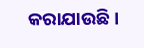କରାଯାଉଛି ।